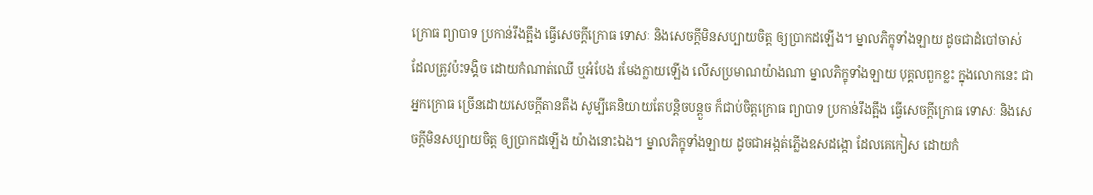ក្រោធ ព្យាបាទ ប្រកាន់រឹងត្អឹង ធ្វើសេចក្ដីក្រោធ ទោសៈ និងសេចក្ដីមិនសប្បាយចិត្ត ឲ្យប្រាកដឡើង។ ម្នាលភិក្ខុទាំងឡាយ ដូចជាដំបៅចាស់ ដែលត្រូវប៉ះទង្គិច ដោយកំណាត់ឈើ ឬអំបែង រមែងក្លាយឡើង លើសប្រមាណយ៉ាងណា ម្នាលភិក្ខុទាំងឡាយ បុគ្គលពួកខ្លះ ក្នុងលោកនេះ ជាអ្នកក្រោធ ច្រើនដោយសេចក្ដីតានតឹង សូម្បីគេនិយាយតែបន្តិចបន្តួច ក៏ជាប់ចិត្តក្រោធ ព្យាបាទ ប្រកាន់រឹងត្អឹង ធ្វើសេចក្ដីក្រោធ ទោសៈ និងសេចក្ដីមិនសប្បាយចិត្ត ឲ្យប្រាកដឡើង យ៉ាងនោះឯង។ ម្នាលភិក្ខុទាំងឡាយ ដូចជាអង្កត់ភ្លើងឧសដង្កោ ដែលគេកៀស ដោយកំ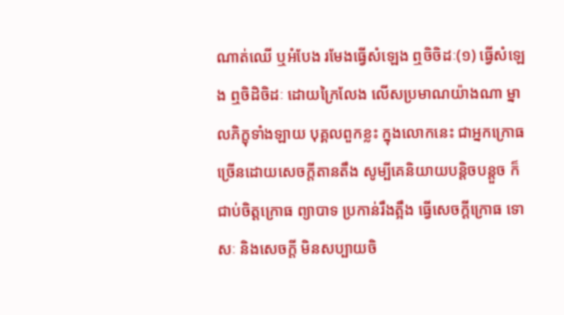ណាត់ឈើ ឬអំបែង រមែងធ្វើសំឡេង ឮចិចិដៈ(១) ធ្វើសំឡេង ឮចិដិចិដៈ ដោយក្រៃលែង លើសប្រមាណយ៉ាងណា ម្នាលភិក្ខុទាំងឡាយ បុគ្គលពួកខ្លះ ក្នុងលោកនេះ ជាអ្នកក្រោធ ច្រើនដោយសេចក្ដីតានតឹង សូម្បីគេនិយាយបន្តិចបន្តួច ក៏ជាប់ចិត្តក្រោធ ព្យាបាទ ប្រកាន់រឹងត្អឹង ធ្វើសេចក្ដីក្រោធ ទោសៈ និងសេចក្ដី មិនសប្បាយចិ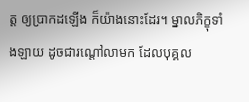ត្ត ឲ្យប្រាកដឡើង ក៏យ៉ាងនោះដែរ។ ម្នាលភិក្ខុទាំងឡាយ ដូចជារណ្ដៅលាមក ដែលបុគ្គល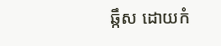ឆ្កឹស ដោយកំ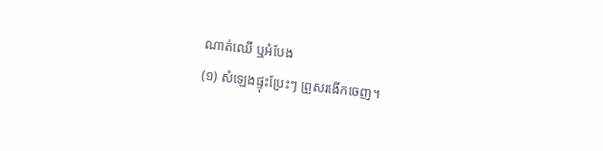ណាត់ឈើ ឬអំបែង
(១) សំឡេងផ្ទុះប្រែះៗ ព្រួសរងើកចេញ។